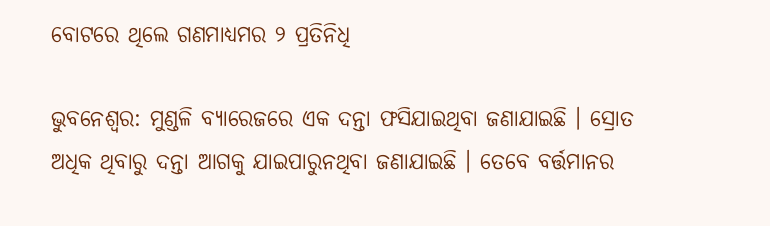ବୋଟରେ ଥିଲେ ଗଣମାଧ୍ୟମର ୨ ପ୍ରତିନିଧି

ଭୁବନେଶ୍ୱର: ମୁଣ୍ଡଳି ବ୍ୟାରେଜରେ ଏକ ଦନ୍ତା ଫସିଯାଇଥିବା ଜଣାଯାଇଛି । ସ୍ରୋତ ଅଧିକ ଥିବାରୁ ଦନ୍ତା ଆଗକୁ ଯାଇପାରୁନଥିବା ଜଣାଯାଇଛି । ତେବେ ବର୍ତ୍ତମାନର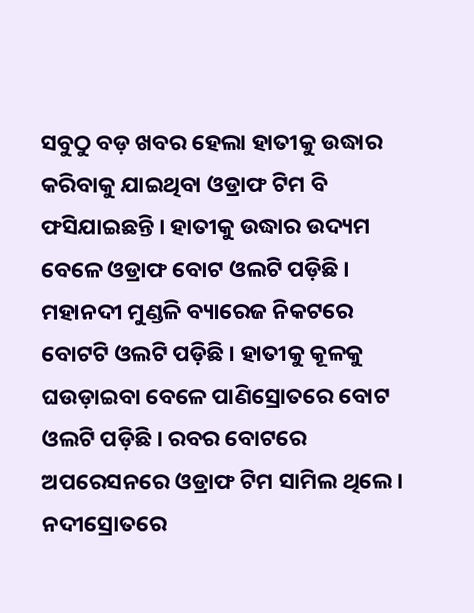ସବୁଠୁ ବଡ଼ ଖବର ହେଲା ହାତୀକୁ ଉଦ୍ଧାର କରିବାକୁ ଯାଇଥିବା ଓଡ୍ରାଫ ଟିମ ବି ଫସିଯାଇଛନ୍ତି । ହାତୀକୁ ଉଦ୍ଧାର ଉଦ୍ୟମ ବେଳେ ଓଡ୍ରାଫ ବୋଟ ଓଲଟି ପଡ଼ିଛି । ମହାନଦୀ ମୁଣ୍ଡଳି ବ୍ୟାରେଜ ନିକଟରେ ବୋଟଟି ଓଲଟି ପଡ଼ିଛି । ହାତୀକୁ କୂଳକୁ ଘଉଡ଼ାଇବା ବେଳେ ପାଣିସ୍ରୋତରେ ବୋଟ ଓଲଟି ପଡ଼ିଛି । ରବର ବୋଟରେ ଅପରେସନରେ ଓଡ୍ରାଫ ଟିମ ସାମିଲ ଥିଲେ । ନଦୀସ୍ରୋତରେ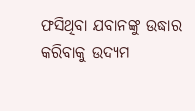ଫସିଥିବା ଯବାନଙ୍କୁ ଉଦ୍ଧାର କରିବାକୁ ଉଦ୍ୟମ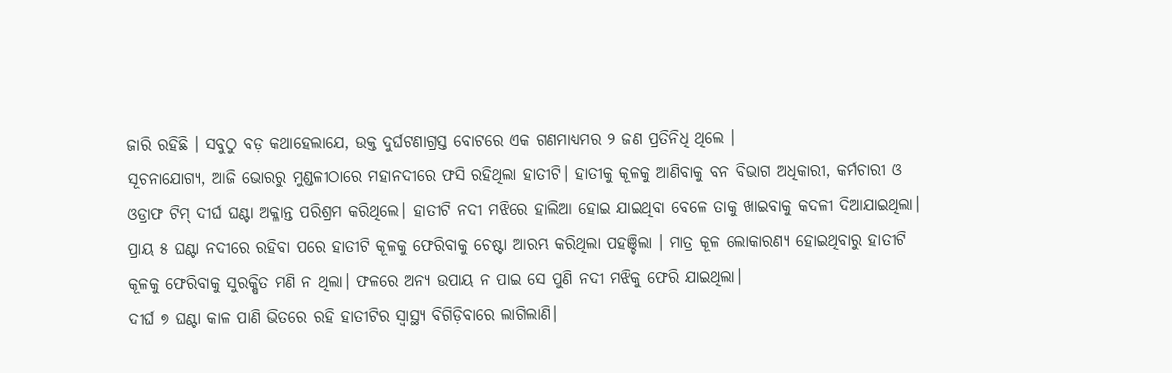ଜାରି ରହିଛି । ସବୁଠୁ ବଡ଼ କଥାହେଲାଯେ, ଉକ୍ତ ଦୁର୍ଘଟଣାଗ୍ରସ୍ତ ବୋଟରେ ଏକ ଗଣମାଧ୍ୟମର ୨ ଜଣ ପ୍ରତିନିଧି ଥିଲେ ।
ସୂଚନାଯୋଗ୍ୟ, ଆଜି ଭୋରରୁ ମୁଣ୍ଡଳୀଠାରେ ମହାନଦୀରେ ଫସି ରହିଥିଲା ହାତୀଟି। ହାତୀକୁ କୂଳକୁ ଆଣିବାକୁ ବନ ବିଭାଗ ଅଧିକାରୀ, କର୍ମଚାରୀ ଓ ଓଡ୍ରାଫ ଟିମ୍ ଦୀର୍ଘ ଘଣ୍ଟା ଅକ୍ଳାନ୍ତ ପରିଶ୍ରମ କରିଥିଲେ। ହାତୀଟି ନଦୀ ମଝିରେ ହାଲିଆ ହୋଇ ଯାଇଥିବା ବେଳେ ତାକୁ ଖାଇବାକୁ କଦଳୀ ଦିଆଯାଇଥିଲା।
ପ୍ରାୟ ୫ ଘଣ୍ଟା ନଦୀରେ ରହିବା ପରେ ହାତୀଟି କୂଳକୁ ଫେରିବାକୁ ଚେଷ୍ଟା ଆରମ୍ଭ କରିଥିଲା ପହଞ୍ଚିଲା । ମାତ୍ର କୂଳ ଲୋକାରଣ୍ୟ ହୋଇଥିବାରୁ ହାତୀଟି କୂଳକୁ ଫେରିବାକୁ ସୁରକ୍ଷିତ ମଣି ନ ଥିଲା। ଫଳରେ ଅନ୍ୟ ଉପାୟ ନ ପାଇ ସେ ପୁଣି ନଦୀ ମଝିକୁ ଫେରି ଯାଇଥିଲା।
ଦୀର୍ଘ ୭ ଘଣ୍ଟା କାଳ ପାଣି ଭିତରେ ରହି ହାତୀଟିର ସ୍ୱାସ୍ଥ୍ୟ ବିଗିଡ଼ିବାରେ ଲାଗିଲାଣି।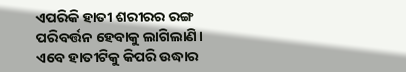ଏପରିକି ହାତୀ ଶରୀରର ରଙ୍ଗ ପରିବର୍ତ୍ତନ ହେବାକୁ ଲାଗିଲାଣି। ଏବେ ହାତୀଟିକୁ କିପରି ଉଦ୍ଧାର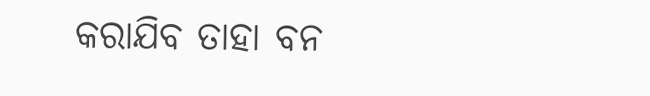କରାଯିବ ତାହା ବନ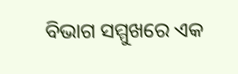ବିଭାଗ ସମ୍ମୁଖରେ ଏକ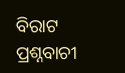ବିରାଟ ପ୍ରଶ୍ନବାଚୀ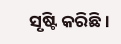ସୃଷ୍ଟି କରିଛି।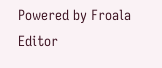Powered by Froala Editor